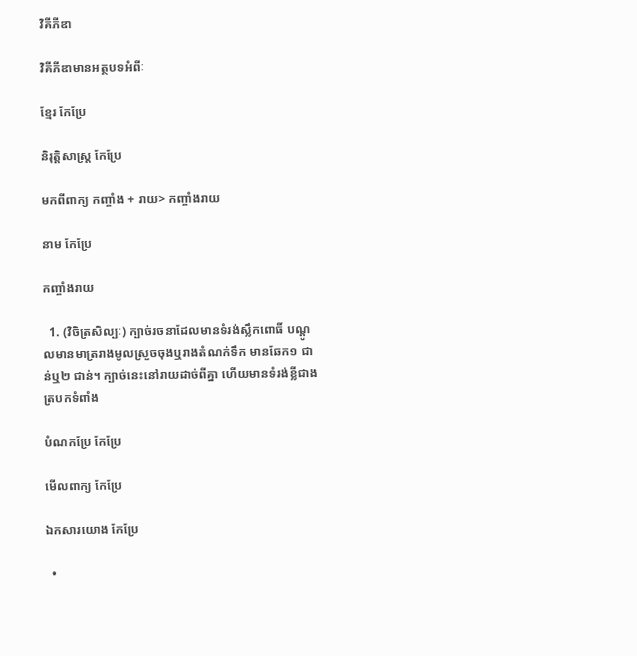វិគីភីឌា

វិគីភីឌាមានអត្ថបទអំពីៈ

ខ្មែរ កែប្រែ

និរុត្តិសាស្ត្រ កែប្រែ

មកពីពាក្យ កញ្ចាំង + រាយ> កញ្ចាំងរាយ

នាម កែប្រែ

កញ្ចាំងរាយ

  1. (វិចិត្រសិល្បៈ) ក្បាច់រចនាដែលមានទំរង់ស្លឹកពោធិ៍ បណ្ដូលមានមាត្ររាងមូលស្រួចចុងឬរាងតំណក់ទឹក មានឆែក១ ជាន់ឬ២ ជាន់។ ក្បាច់នេះនៅរាយដាច់ពីគ្នា ហើយមានទំរង់ខ្លីជាងត្របកទំពាំង

បំណកប្រែ កែប្រែ

មើលពាក្យ កែប្រែ

ឯកសារយោង កែប្រែ

  •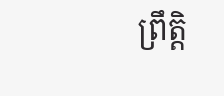ព្រឹត្តិ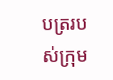បត្ររបស់ក្រុម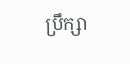ប្រឹក្សា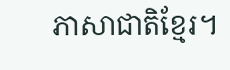ភាសាជាតិខ្មែរ។